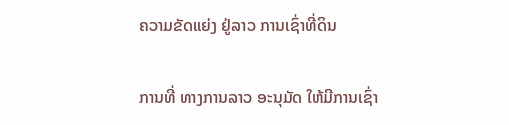ຄວາມຂັດແຍ່ງ ຢູ່ລາວ ການເຊົ່າທີ່ດິນ

ການທີ່ ທາງການລາວ ອະນຸມັດ ໃຫ້ມີການເຊົ່າ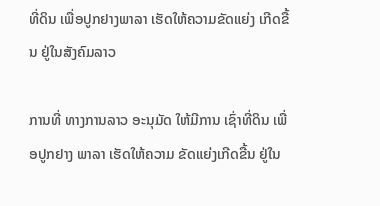ທີ່ດິນ ເພື່ອປູກຢາງພາລາ ເຮັດໃຫ້ຄວາມຂັດແຍ່ງ ເກີດຂື້ນ ຢູ່ໃນສັງຄົມລາວ

ການທີ່ ທາງການລາວ ອະນຸມັດ ໃຫ້ມີການ ເຊົ່າທີ່ດິນ ເພື່ອປູກຢາງ ພາລາ ເຮັດໃຫ້ຄວາມ ຂັດແຍ່ງເກີດຂື້ນ ຢູ່ໃນ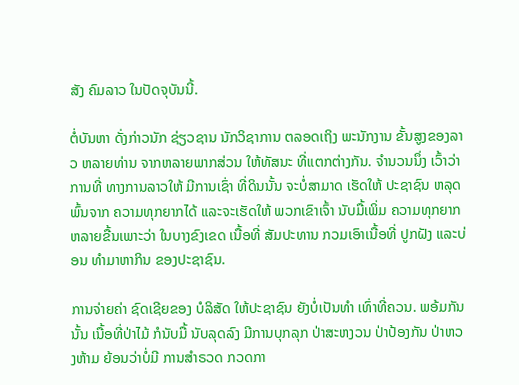ສັງ ຄົມລາວ ໃນປັດຈຸບັນນີ້.

ຕໍ່ບັນຫາ ດັ່ງກ່າວນັກ ຊ່ຽວຊານ ນັກວິຊາການ ຕລອດເຖິງ ພະນັກງານ ຂັ້ນສູງຂອງລາວ ຫລາຍທ່ານ ຈາກຫລາຍພາກສ່ວນ ໃຫ້ທັສນະ ທີ່ແຕກຕ່າງກັນ. ຈຳນວນນຶ່ງ ເວົ້າວ່າການທີ່ ທາງການລາວໃຫ້ ມີການເຊົ່າ ທີ່ດິນນັ້ນ ຈະບໍ່ສາມາດ ເຮັດໃຫ້ ປະຊາຊົນ ຫລຸດພົ້ນຈາກ ຄວາມທຸກຍາກໄດ້ ແລະຈະເຮັດໃຫ້ ພວກເຂົາເຈົ້າ ນັບມື້ເພິ່ມ ຄວາມທຸກຍາກ ຫລາຍຂື້ນເພາະວ່າ ໃນບາງຂົງເຂດ ເນື້ອທີ່ ສັມປະທານ ກວມເອົາເນື້ອທີ່ ປູກຝັງ ແລະບ່ອນ ທຳມາຫາກິນ ຂອງປະຊາຊົນ.

ການຈ່າຍຄ່າ ຊົດເຊີຍຂອງ ບໍລິສັດ ໃຫ້ປະຊາຊົນ ຍັງບໍ່ເປັນທຳ ເທົ່າທີ່ຄວນ. ພອ້ມກັນນັ້ນ ເນື້ອທີ່ປ່າໄມ້ ກໍນັບມື້ ນັບລຸດລົງ ມີການບຸກລຸກ ປ່າສະຫງວນ ປ່າປ້ອງກັນ ປ່າຫວງຫ້າມ ຍ້ອນວ່າບໍ່ມີ ການສຳຣວດ ກວດກາ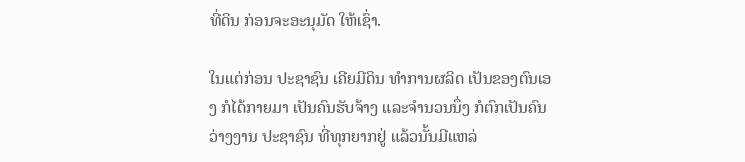ທີ່ດິນ ກ່ອນຈະອະນຸມັດ ໃຫ້ເຊົ່າ.

ໃນແຕ່ກ່ອນ ປະຊາຊົນ ເຄີຍມີດິນ ທຳການຜລິດ ເປັນຂອງຕົນເອງ ກໍໄດ້ກາຍມາ ເປັນຄົນຮັບຈ້າງ ແລະຈຳນວນນຶ່ງ ກໍຕົກເປັນຄົນ ວ່າງງານ ປະຊາຊົນ ທີ່ທຸກຍາກຢູ່ ແລ້ວນັ້ນມີແຫລ່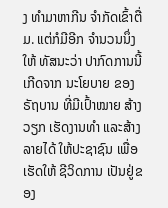ງ ທຳມາຫາກີນ ຈຳກັດເຂົ້າຕື່ມ. ແຕ່ກໍມີອີກ ຈຳນວນນຶ່ງໃຫ້ ທັສນະວ່າ ປາກົດການນີ້ ເກີດຈາກ ນະໂຍບາຍ ຂອງຣັຖບານ ທີ່ມີເປົ້າໝາຍ ສ້າງວຽກ ເຮັດງານທຳ ແລະສ້າງລາຍໄດ້ ໃຫ້ປະຊາຊົນ ເພື່ອເຮັດໃຫ້ ຊີວິດການ ເປັນຢູ່ຂອງ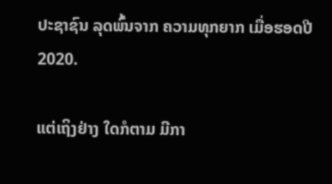ປະຊາຊົນ ລຸດພົ້ນຈາກ ຄວາມທຸກຍາກ ເມື່ອຮອດປີ 2020.

ແຕ່ເຖິງຢ່າງ ໃດກໍຕາມ ມີກາ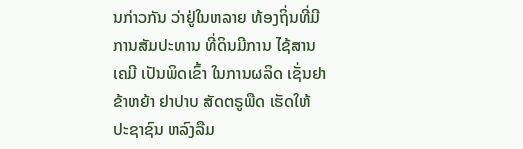ນກ່າວກັນ ວ່າຢູ່ໃນຫລາຍ ທ້ອງຖິ່ນທີ່ມີ ການສັມປະທານ ທີ່ດິນມີການ ໄຊ້ສານເຄມີ ເປັນພິດເຂົ້າ ໃນການຜລິດ ເຊັ່ນຢາຂ້າຫຍ້າ ຢາປາບ ສັດຕຣູພືດ ເຮັດໃຫ້ ປະຊາຊົນ ຫລົງລືມ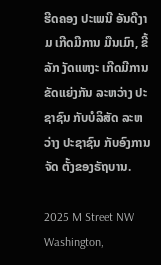ຮີດຄອງ ປະເພນີ ອັນດີງາມ ເກີດມີການ ມືນເມົາ, ຂີ້ລັກ ງັດແຫງະ ເກີດມີການ ຂັດແຍ່ງກັນ ລະຫວ່າງ ປະຊາຊົນ ກັບບໍລິສັດ ລະຫວ່າງ ປະຊາຊົນ ກັບອົງການຈັດ ຕັ້ງຂອງຣັຖບານ.

2025 M Street NW
Washington,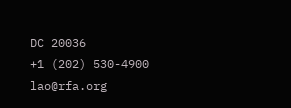DC 20036
+1 (202) 530-4900
lao@rfa.org